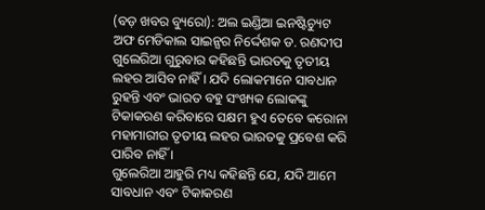(ବଡ଼ ଖବର ବ୍ୟୁରୋ): ଅଲ ଇଣ୍ଡିଆ ଇନଷ୍ଟିଚ୍ୟୁଟ ଅଫ ମେଡିକାଲ ସାଇନ୍ସର ନିର୍ଦ୍ଦେଶକ ଡ. ରଣଦୀପ ଗୁଲେରିଆ ଗୁରୁବାର କହିଛନ୍ତି ଭାରତକୁ ତୃତୀୟ ଲହର ଆସିବ ନାହିଁ । ଯଦି ଲୋକମାନେ ସାବଧାନ ରୁହନ୍ତି ଏବଂ ଭାରତ ବହୁ ସଂଖ୍ୟକ ଲୋକଙ୍କୁ ଟିକାକରଣ କରିବାରେ ସକ୍ଷମ ହୁଏ ତେବେ କରୋନା ମହାମାରୀର ତୃତୀୟ ଲହର ଭାରତକୁ ପ୍ରବେଶ କରି ପାରିବ ନାହିଁ ।
ଗୁଲେରିଆ ଆହୁରି ମଧ୍ୟ କହିଛନ୍ତି ଯେ, ଯଦି ଆମେ ସାବଧାନ ଏବଂ ଟିକାକରଣ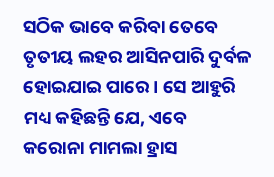ସଠିକ ଭାବେ କରିବା ତେବେ ତୃତୀୟ ଲହର ଆସିନପାରି ଦୁର୍ବଳ ହୋଇଯାଇ ପାରେ । ସେ ଆହୁରି ମଧ୍ୟ କହିଛନ୍ତି ଯେ, ଏବେ କରୋନା ମାମଲା ହ୍ରାସ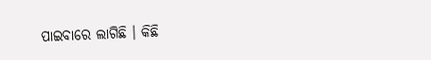ପାଇବାରେ ଲାଗିଛି । କିଛି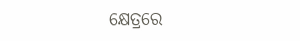କ୍ଷେତ୍ରରେ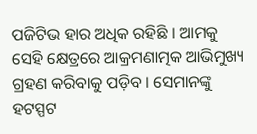ପଜିଟିଭ ହାର ଅଧିକ ରହିଛି । ଆମକୁ ସେହି କ୍ଷେତ୍ରରେ ଆକ୍ରମଣାତ୍ମକ ଆଭିମୁଖ୍ୟ ଗ୍ରହଣ କରିବାକୁ ପଡ଼ିବ । ସେମାନଙ୍କୁ ହଟସ୍ପଟ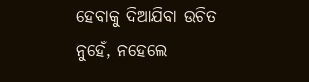ହେବାକୁ ଦିଆଯିବା ଉଚିତ ନୁହେଁ, ନହେଲେ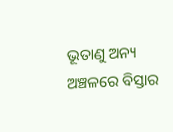ଭୂତାଣୁ ଅନ୍ୟ ଅଞ୍ଚଳରେ ବିସ୍ତାର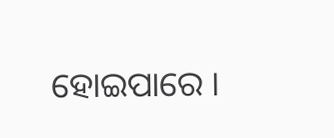ହୋଇପାରେ ।